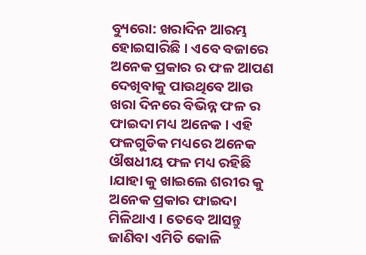ବ୍ୟୁରୋ: ଖରାଦିନ ଆରମ୍ଭ ହୋଇସାରିଛି । ଏବେ ବଜାରେ ଅନେକ ପ୍ରକାର ର ଫଳ ଆପଣ ଦେଖିବାକୁ ପାଉଥିବେ ଆଉ ଖରା ଦିନରେ ବିଭିନ୍ନ ଫଳ ର ଫାଇଦା ମଧ୍ୟ ଅନେକ । ଏହି ଫଳଗୁଡିକ ମଧ୍ୟରେ ଅନେକ ଔଷଧୀୟ ଫଳ ମଧ୍ୟ ରହିଛି ।ଯାହା କୁ ଖାଇଲେ ଶରୀର କୁ ଅନେକ ପ୍ରକାର ଫାଇଦା ମିଳିଥାଏ । ତେବେ ଆସନ୍ତୁ ଜାଣିବା ଏମିତି କୋଳି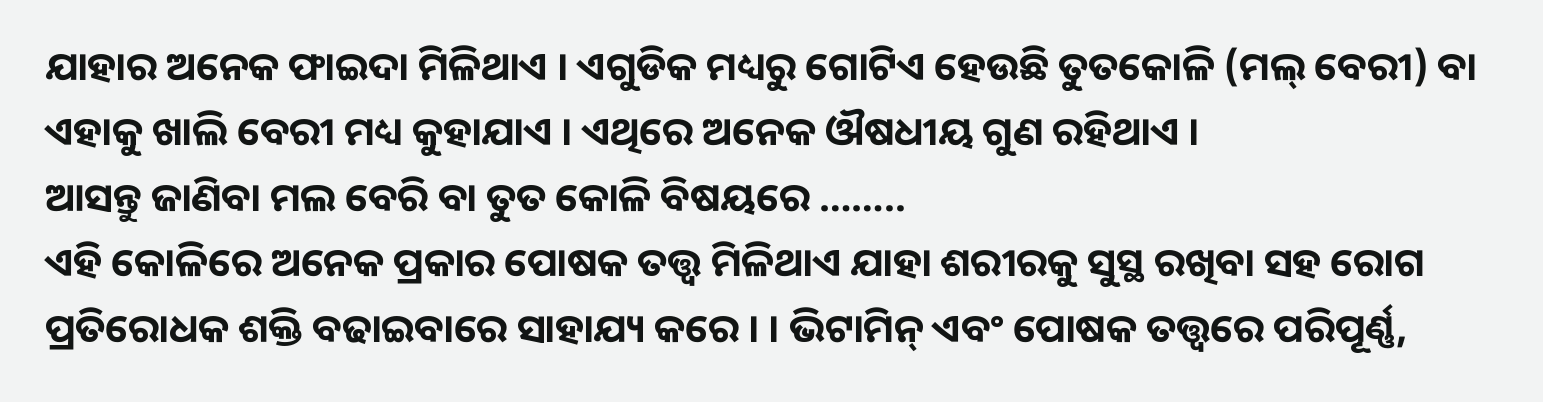ଯାହାର ଅନେକ ଫାଇଦା ମିଳିଥାଏ । ଏଗୁଡିକ ମଧ୍ୟରୁ ଗୋଟିଏ ହେଉଛି ତୁତକୋଳି (ମଲ୍ ବେରୀ) ବା ଏହାକୁ ଖାଲି ବେରୀ ମଧ୍ୟ କୁହାଯାଏ । ଏଥିରେ ଅନେକ ଔଷଧୀୟ ଗୁଣ ରହିଥାଏ ।
ଆସନ୍ତୁ ଜାଣିବା ମଲ ବେରି ବା ତୁତ କୋଳି ବିଷୟରେ ……..
ଏହି କୋଳିରେ ଅନେକ ପ୍ରକାର ପୋଷକ ତତ୍ତ୍ବ ମିଳିଥାଏ ଯାହା ଶରୀରକୁ ସୁସ୍ଥ ରଖିବା ସହ ରୋଗ ପ୍ରତିରୋଧକ ଶକ୍ତି ବଢାଇବାରେ ସାହାଯ୍ୟ କରେ । । ଭିଟାମିନ୍ ଏବଂ ପୋଷକ ତତ୍ତ୍ୱରେ ପରିପୂର୍ଣ୍ଣ,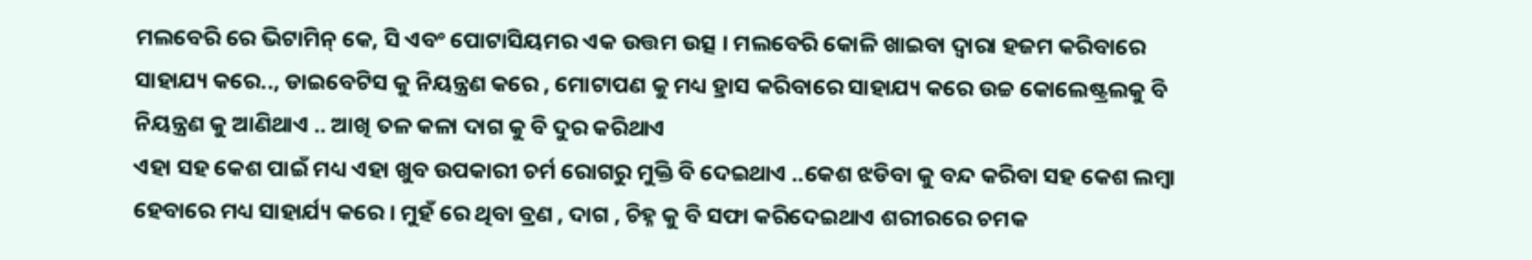ମଲବେରି ରେ ଭିଟାମିନ୍ କେ, ସି ଏବଂ ପୋଟାସିୟମର ଏକ ଉତ୍ତମ ଉତ୍ସ । ମଲବେରି କୋଳି ଖାଇବା ଦ୍ୱାରା ହଜମ କରିବାରେ ସାହାଯ୍ୟ କରେ.., ଡାଇବେଟିସ କୁ ନିୟନ୍ତ୍ରଣ କରେ , ମୋଟାପଣ କୁ ମଧ୍ୟ ହ୍ରାସ କରିବାରେ ସାହାଯ୍ୟ କରେ ଉଚ୍ଚ କୋଲେଷ୍ଟ୍ରଲକୁ ବି ନିୟନ୍ତ୍ରଣ କୁ ଆଣିଥାଏ .. ଆଖି ତଳ କଳା ଦାଗ କୁ ବି ଦୁର କରିଥାଏ
ଏହା ସହ କେଶ ପାଇଁ ମଧ୍ୟ ଏହା ଖୁବ ଉପକାରୀ ଚର୍ମ ରୋଗରୁ ମୁକ୍ତି ବି ଦେଇଥାଏ ..କେଶ ଝଡିବା କୁ ବନ୍ଦ କରିବା ସହ କେଶ ଲମ୍ବା ହେବାରେ ମଧ୍ୟ ସାହାର୍ଯ୍ୟ କରେ । ମୁହଁ ରେ ଥିବା ବ୍ରଣ , ଦାଗ , ଚିହ୍ନ କୁ ବି ସଫା କରିଦେଇଥାଏ ଶରୀରରେ ଚମକ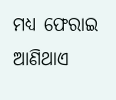ମଧ୍ୟ ଫେରାଇ ଆଣିଥାଏ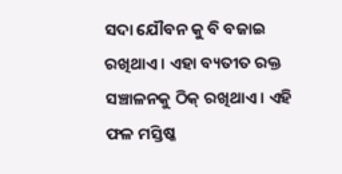ସଦା ଯୌବନ କୁ ବି ବଜାଇ ରଖିଥାଏ । ଏହା ବ୍ୟତୀତ ରକ୍ତ ସଞ୍ଚାଳନକୁ ଠିକ୍ ରଖିଥାଏ । ଏହି ଫଳ ମସ୍ତିଷ୍କ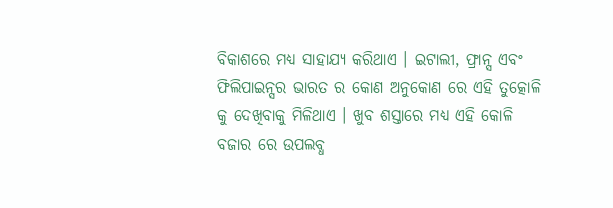ବିକାଶରେ ମଧ୍ୟ ସାହାଯ୍ୟ କରିଥାଏ । ଇଟାଲୀ, ଫ୍ରାନ୍ସ ଏବଂ ଫିଲିପାଇନ୍ସର ଭାରତ ର କୋଣ ଅନୁକୋଣ ରେ ଏହି ତୁତ୍କୋଳି କୁ ଦେଖିବାକୁ ମିଳିଥାଏ । ଖୁବ ଶସ୍ତାରେ ମଧ୍ୟ ଏହି କୋଳି ବଜାର ରେ ଉପଲବ୍ଧ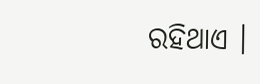ରହିଥାଏ ।